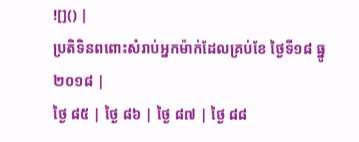![]() |
ប្រតិទិនពពោះសំរាប់អ្នកម៉ាក់ដែលគ្រប់ខែ ថ្ងៃទី១៨ ធ្នូ ២០១៨ |
ថ្ងៃ ៨៥ | ថ្ងៃ ៨៦ | ថ្ងៃ ៨៧ | ថ្ងៃ ៨៨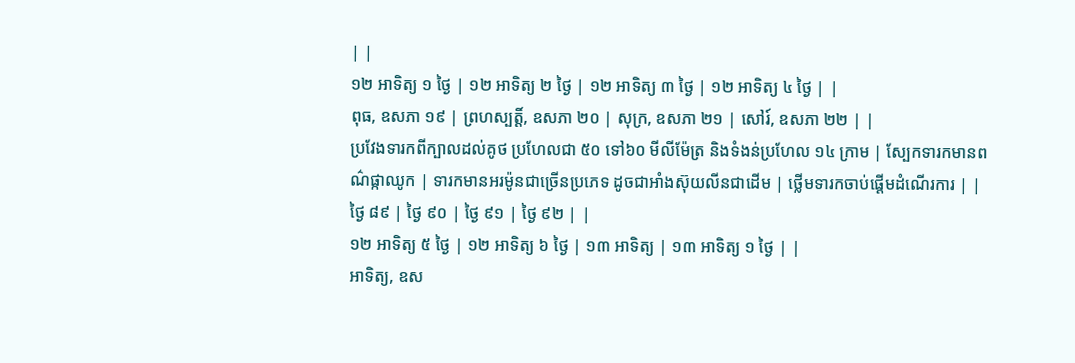| |
១២ អាទិត្យ ១ ថ្ងៃ | ១២ អាទិត្យ ២ ថ្ងៃ | ១២ អាទិត្យ ៣ ថ្ងៃ | ១២ អាទិត្យ ៤ ថ្ងៃ | |
ពុធ, ឧសភា ១៩ | ព្រហស្បត្តិ៍, ឧសភា ២០ | សុក្រ, ឧសភា ២១ | សៅរ៍, ឧសភា ២២ | |
ប្រវែងទារកពីក្បាលដល់គូថ ប្រហែលជា ៥០ ទៅ៦០ មីលីម៉ែត្រ និងទំងន់ប្រហែល ១៤ ក្រាម | ស្បែកទារកមានពណ៌ផ្កាឈូក | ទារកមានអរម៉ូនជាច្រើនប្រភេទ ដូចជាអាំងស៊ុយលីនជាដើម | ថ្លើមទារកចាប់ផ្តើមដំណើរការ | |
ថ្ងៃ ៨៩ | ថ្ងៃ ៩០ | ថ្ងៃ ៩១ | ថ្ងៃ ៩២ | |
១២ អាទិត្យ ៥ ថ្ងៃ | ១២ អាទិត្យ ៦ ថ្ងៃ | ១៣ អាទិត្យ | ១៣ អាទិត្យ ១ ថ្ងៃ | |
អាទិត្យ, ឧស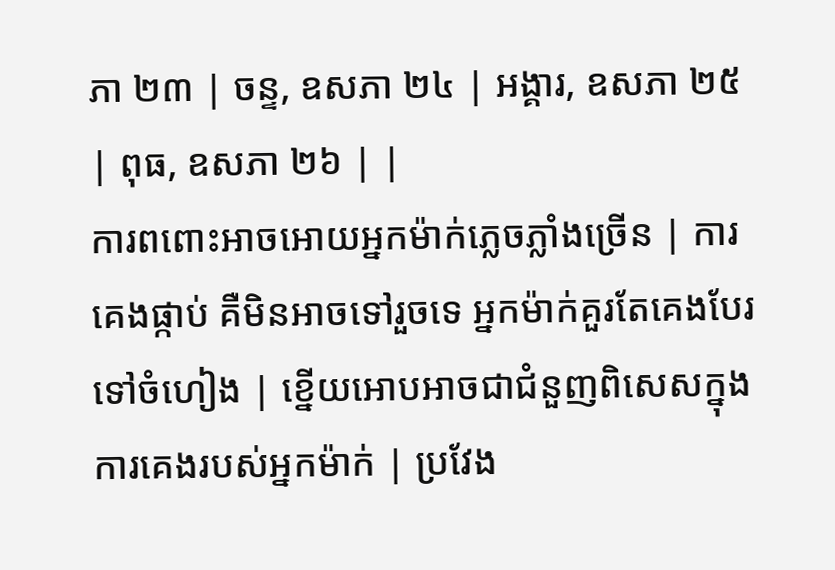ភា ២៣ | ចន្ទ, ឧសភា ២៤ | អង្គារ, ឧសភា ២៥ | ពុធ, ឧសភា ២៦ | |
ការពពោះអាចអោយអ្នកម៉ាក់ភ្លេចភ្លាំងច្រើន | ការគេងផ្កាប់ គឺមិនអាចទៅរួចទេ អ្នកម៉ាក់គួរតែគេងបែរទៅចំហៀង | ខ្នើយអោបអាចជាជំនួញពិសេសក្នុងការគេងរបស់អ្នកម៉ាក់ | ប្រវែង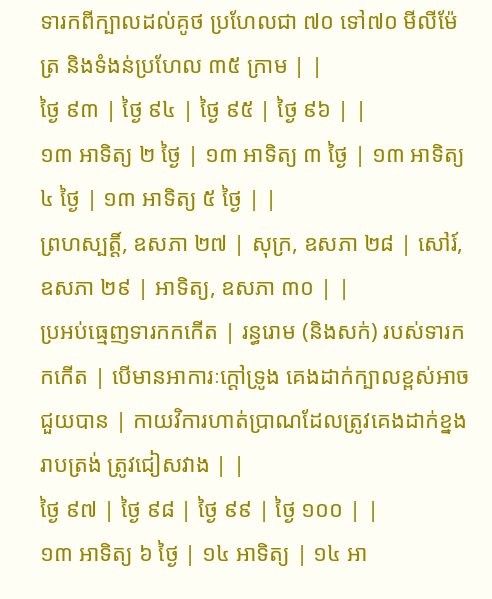ទារកពីក្បាលដល់គូថ ប្រហែលជា ៧០ ទៅ៧០ មីលីម៉ែត្រ និងទំងន់ប្រហែល ៣៥ ក្រាម | |
ថ្ងៃ ៩៣ | ថ្ងៃ ៩៤ | ថ្ងៃ ៩៥ | ថ្ងៃ ៩៦ | |
១៣ អាទិត្យ ២ ថ្ងៃ | ១៣ អាទិត្យ ៣ ថ្ងៃ | ១៣ អាទិត្យ ៤ ថ្ងៃ | ១៣ អាទិត្យ ៥ ថ្ងៃ | |
ព្រហស្បត្តិ៍, ឧសភា ២៧ | សុក្រ, ឧសភា ២៨ | សៅរ៍, ឧសភា ២៩ | អាទិត្យ, ឧសភា ៣០ | |
ប្រអប់ធ្មេញទារកកកើត | រន្ធរោម (និងសក់) របស់ទារកកកើត | បើមានអាការៈក្តៅទ្រូង គេងដាក់ក្បាលខ្ពស់អាចជួយបាន | កាយវិការហាត់ប្រាណដែលត្រូវគេងដាក់ខ្នងរាបត្រង់ ត្រូវជៀសវាង | |
ថ្ងៃ ៩៧ | ថ្ងៃ ៩៨ | ថ្ងៃ ៩៩ | ថ្ងៃ ១០០ | |
១៣ អាទិត្យ ៦ ថ្ងៃ | ១៤ អាទិត្យ | ១៤ អា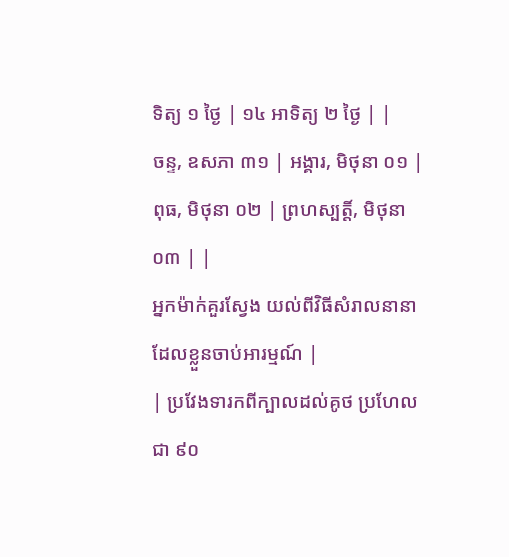ទិត្យ ១ ថ្ងៃ | ១៤ អាទិត្យ ២ ថ្ងៃ | |
ចន្ទ, ឧសភា ៣១ | អង្គារ, មិថុនា ០១ | ពុធ, មិថុនា ០២ | ព្រហស្បត្តិ៍, មិថុនា ០៣ | |
អ្នកម៉ាក់គួរស្វែង យល់ពីវិធីសំរាលនានាដែលខ្លួនចាប់អារម្មណ៍ |
| ប្រវែងទារកពីក្បាលដល់គូថ ប្រហែលជា ៩០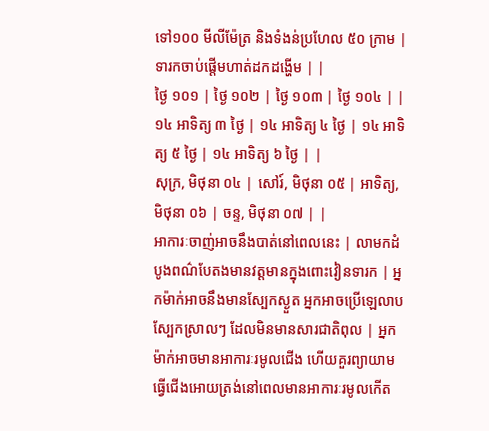ទៅ១០០ មីលីម៉ែត្រ និងទំងន់ប្រហែល ៥០ ក្រាម | ទារកចាប់ផ្តើមហាត់ដកដង្ហើម | |
ថ្ងៃ ១០១ | ថ្ងៃ ១០២ | ថ្ងៃ ១០៣ | ថ្ងៃ ១០៤ | |
១៤ អាទិត្យ ៣ ថ្ងៃ | ១៤ អាទិត្យ ៤ ថ្ងៃ | ១៤ អាទិត្យ ៥ ថ្ងៃ | ១៤ អាទិត្យ ៦ ថ្ងៃ | |
សុក្រ, មិថុនា ០៤ | សៅរ៍, មិថុនា ០៥ | អាទិត្យ, មិថុនា ០៦ | ចន្ទ, មិថុនា ០៧ | |
អាការៈចាញ់អាចនឹងបាត់នៅពេលនេះ | លាមកដំបូងពណ៌បែតងមានវត្តមានក្នុងពោះវៀនទារក | អ្នកម៉ាក់អាចនឹងមានស្បែកស្ងួត អ្នកអាចប្រើឡេលាបស្បែកស្រាលៗ ដែលមិនមានសារជាតិពុល | អ្នកម៉ាក់អាចមានអាការៈរមូលជើង ហើយគួរព្យាយាមធ្វើជើងអោយត្រង់នៅពេលមានអាការៈរមូលកើត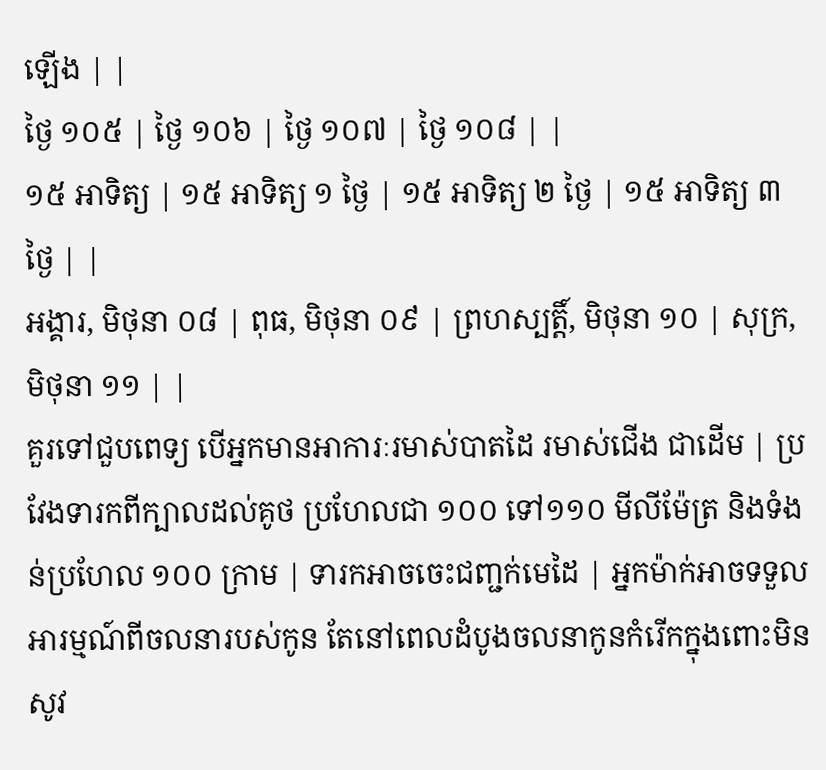ឡើង | |
ថ្ងៃ ១០៥ | ថ្ងៃ ១០៦ | ថ្ងៃ ១០៧ | ថ្ងៃ ១០៨ | |
១៥ អាទិត្យ | ១៥ អាទិត្យ ១ ថ្ងៃ | ១៥ អាទិត្យ ២ ថ្ងៃ | ១៥ អាទិត្យ ៣ ថ្ងៃ | |
អង្គារ, មិថុនា ០៨ | ពុធ, មិថុនា ០៩ | ព្រហស្បត្តិ៍, មិថុនា ១០ | សុក្រ, មិថុនា ១១ | |
គួរទៅជួបពេទ្យ បើអ្នកមានអាការៈរមាស់បាតដៃ រមាស់ជើង ជាដើម | ប្រវែងទារកពីក្បាលដល់គូថ ប្រហែលជា ១០០ ទៅ១១០ មីលីម៉ែត្រ និងទំងន់ប្រហែល ១០០ ក្រាម | ទារកអាចចេះជញ្ជក់មេដៃ | អ្នកម៉ាក់អាចទទួលអារម្មណ៍ពីចលនារបស់កូន តែនៅពេលដំបូងចលនាកូនកំរើកក្នុងពោះមិនសូវ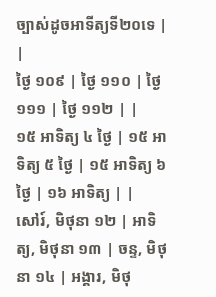ច្បាស់ដូចអាទីត្យទី២០ទេ | |
ថ្ងៃ ១០៩ | ថ្ងៃ ១១០ | ថ្ងៃ ១១១ | ថ្ងៃ ១១២ | |
១៥ អាទិត្យ ៤ ថ្ងៃ | ១៥ អាទិត្យ ៥ ថ្ងៃ | ១៥ អាទិត្យ ៦ ថ្ងៃ | ១៦ អាទិត្យ | |
សៅរ៍, មិថុនា ១២ | អាទិត្យ, មិថុនា ១៣ | ចន្ទ, មិថុនា ១៤ | អង្គារ, មិថុ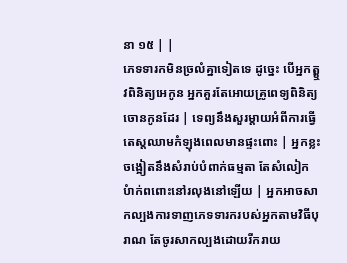នា ១៥ | |
ភេទទារកមិនច្រលំគ្នាទៀតទេ ដូច្នេះ បើអ្នកត្ឬុវពិនិត្យអេកូន អ្នកគួរតែអោយគ្រូពេទ្យពិនិត្យចោនកូនដែរ | ទេព្យនឹងសួរម្តាយអំពីការធ្វើតេស្តឈាមកំឡុងពេលមានផ្ទះពោះ | អ្នកខ្លះចង្អៀតនឹងសំរាប់បំពាក់ធម្មតា តែសំលៀកបំាក់ពពោះនៅរលុងនៅឡើយ | អ្នកអាចសាកល្បងការទាញភេទទារករបស់អ្នកតាមវិធីបុរាណ តែចូរសាកល្បងដោយរីករាយ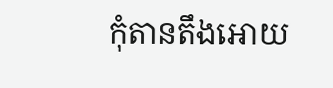កុំតានតឹងអោយ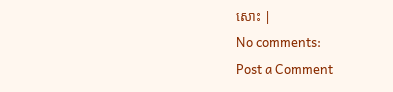សោះ |
No comments:
Post a Comment